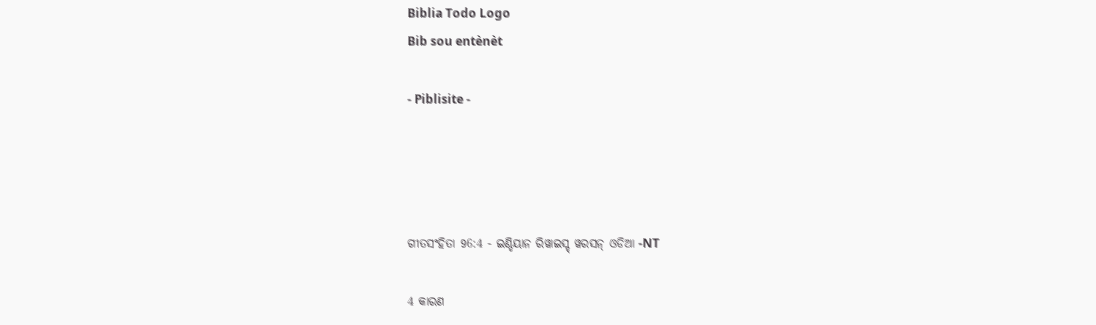Biblia Todo Logo
Bib sou entènèt

- Piblisite -




ଗୀତସଂହିତା 96:4 - ଇଣ୍ଡିୟାନ ରିୱାଇସ୍ଡ୍ ୱରସନ୍ ଓଡିଆ -NT

4 କାରଣ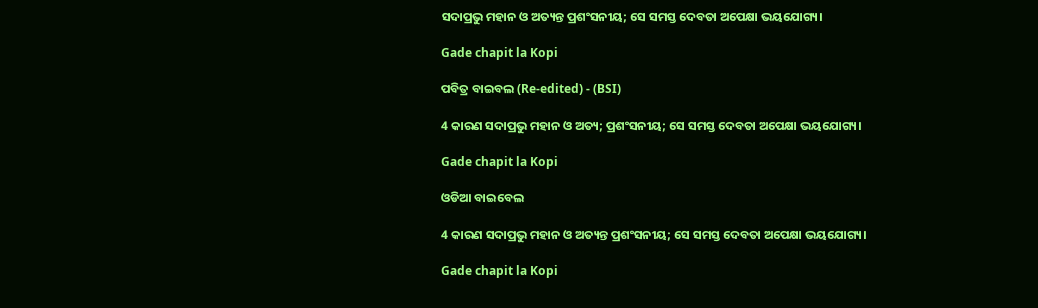ସଦାପ୍ରଭୁ ମହାନ ଓ ଅତ୍ୟନ୍ତ ପ୍ରଶଂସନୀୟ; ସେ ସମସ୍ତ ଦେବତା ଅପେକ୍ଷା ଭୟଯୋଗ୍ୟ।

Gade chapit la Kopi

ପବିତ୍ର ବାଇବଲ (Re-edited) - (BSI)

4 କାରଣ ସଦାପ୍ରଭୁ ମହାନ ଓ ଅତ୍ୟ; ପ୍ରଶଂସନୀୟ; ସେ ସମସ୍ତ ଦେବତା ଅପେକ୍ଷା ଭୟଯୋଗ୍ୟ।

Gade chapit la Kopi

ଓଡିଆ ବାଇବେଲ

4 କାରଣ ସଦାପ୍ରଭୁ ମହାନ ଓ ଅତ୍ୟନ୍ତ ପ୍ରଶଂସନୀୟ; ସେ ସମସ୍ତ ଦେବତା ଅପେକ୍ଷା ଭୟଯୋଗ୍ୟ।

Gade chapit la Kopi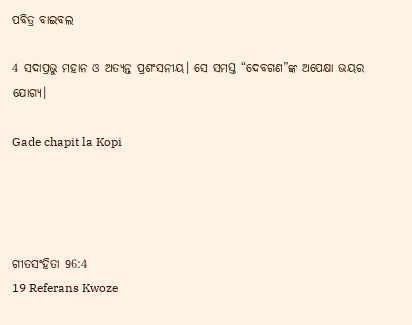ପବିତ୍ର ବାଇବଲ

4 ସଦାପ୍ରଭୁ ମହାନ ଓ ଅତ୍ୟନ୍ତ ପ୍ରଶଂସନୀୟ। ସେ ସମସ୍ତ “ଦେବଗଣ”ଙ୍କ ଅପେକ୍ଷା ଭୟର ଯୋଗ୍ୟ।

Gade chapit la Kopi




ଗୀତସଂହିତା 96:4
19 Referans Kwoze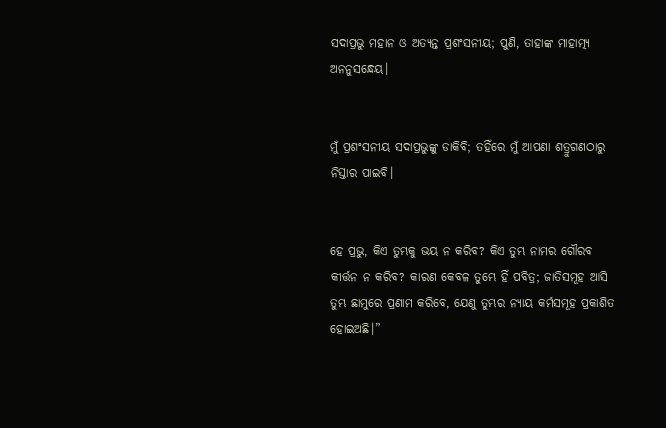ସଦାପ୍ରଭୁ ମହାନ ଓ ଅତ୍ୟନ୍ତ ପ୍ରଶଂସନୀୟ; ପୁଣି, ତାହାଙ୍କ ମାହାତ୍ମ୍ୟ ଅନନୁସନ୍ଧେୟ।


ମୁଁ ପ୍ରଶଂସନୀୟ ସଦାପ୍ରଭୁଙ୍କୁ ଡାକିବି; ତହିଁରେ ମୁଁ ଆପଣା ଶତ୍ରୁଗଣଠାରୁ ନିସ୍ତାର ପାଇବି।


ହେ ପ୍ରଭୁ, କିଏ ତୁମ୍ଭକୁ ଭୟ ନ କରିବ? କିଏ ତୁମ୍ଭ ନାମର ଗୌରବ କୀର୍ତ୍ତନ ନ କରିବ? କାରଣ କେବଳ ତୁମ୍ଭେ ହିଁ ପବିତ୍ର; ଜାତିସମୂହ ଆସି ତୁମ୍ଭ ଛାମୁରେ ପ୍ରଣାମ କରିବେ, ଯେଣୁ ତୁମ୍ଭର ନ୍ୟାୟ କର୍ମସମୂହ ପ୍ରକାଶିତ ହୋଇଅଛି।”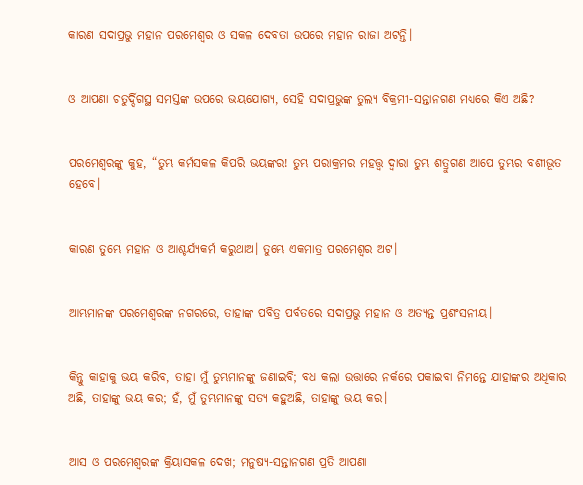କାରଣ ସଦାପ୍ରଭୁ ମହାନ ପରମେଶ୍ୱର ଓ ସକଳ ଦେବତା ଉପରେ ମହାନ ରାଜା ଅଟନ୍ତି।


ଓ ଆପଣା ଚତୁର୍ଦ୍ଦିଗସ୍ଥ ସମସ୍ତଙ୍କ ଉପରେ ଭୟଯୋଗ୍ୟ, ସେହି ସଦାପ୍ରଭୁଙ୍କ ତୁଲ୍ୟ ବିକ୍ରମୀ-ସନ୍ତାନଗଣ ମଧ୍ୟରେ କିଏ ଅଛି?


ପରମେଶ୍ୱରଙ୍କୁ କୁହ, “ତୁମ୍ଭ କର୍ମସକଳ କିପରି ଭୟଙ୍କର! ତୁମ୍ଭ ପରାକ୍ରମର ମହତ୍ତ୍ୱ ଦ୍ୱାରା ତୁମ୍ଭ ଶତ୍ରୁଗଣ ଆପେ ତୁମ୍ଭର ବଶୀଭୂତ ହେବେ।


କାରଣ ତୁମ୍ଭେ ମହାନ ଓ ଆଶ୍ଚର୍ଯ୍ୟକର୍ମ କରୁଥାଅ। ତୁମ୍ଭେ ଏକମାତ୍ର ପରମେଶ୍ୱର ଅଟ।


ଆମ୍ଭମାନଙ୍କ ପରମେଶ୍ୱରଙ୍କ ନଗରରେ, ତାହାଙ୍କ ପବିତ୍ର ପର୍ବତରେ ସଦାପ୍ରଭୁ ମହାନ ଓ ଅତ୍ୟନ୍ତ ପ୍ରଶଂସନୀୟ।


କିନ୍ତୁ କାହାକୁ ଭୟ କରିବ, ତାହା ମୁଁ ତୁମ୍ଭମାନଙ୍କୁ ଜଣାଇବି; ବଧ କଲା ଉତ୍ତାରେ ନର୍କରେ ପକାଇବା ନିମନ୍ତେ ଯାହାଙ୍କର ଅଧିକାର ଅଛି, ତାହାଙ୍କୁ ଭୟ କର; ହଁ, ମୁଁ ତୁମ୍ଭମାନଙ୍କୁ ସତ୍ୟ କହୁଅଛି, ତାହାଙ୍କୁ ଭୟ କର।


ଆସ ଓ ପରମେଶ୍ୱରଙ୍କ କ୍ରିୟାସକଳ ଦେଖ; ମନୁଷ୍ୟ-ସନ୍ତାନଗଣ ପ୍ରତି ଆପଣା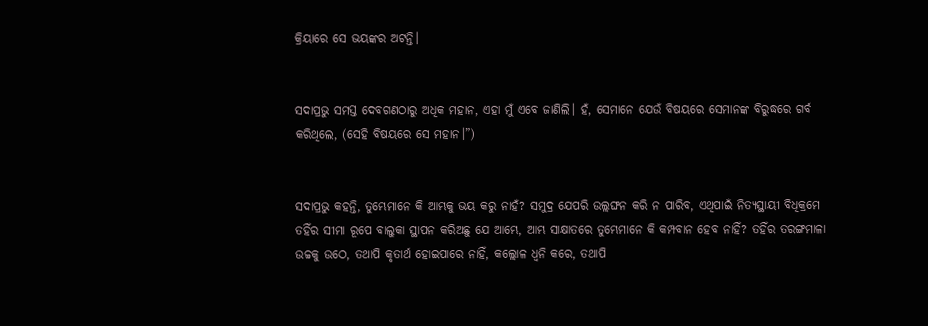କ୍ରିୟାରେ ସେ ଭୟଙ୍କର ଅଟନ୍ତି।


ସଦାପ୍ରଭୁ ସମସ୍ତ ଦେବଗଣଠାରୁ ଅଧିକ ମହାନ, ଏହା ମୁଁ ଏବେ ଜାଣିଲି। ହଁ, ସେମାନେ ଯେଉଁ ବିଷୟରେ ସେମାନଙ୍କ ବିରୁଦ୍ଧରେ ଗର୍ବ କରିଥିଲେ, (ସେହି ବିଷୟରେ ସେ ମହାନ।”)


ସଦାପ୍ରଭୁ କହନ୍ତି, ତୁମ୍ଭେମାନେ କି ଆମ୍ଭକୁ ଭୟ କରୁ ନାହଁ? ସମୁଦ୍ର ଯେପରି ଉଲ୍ଲଙ୍ଘନ କରି ନ ପାରିବ, ଏଥିପାଇଁ ନିତ୍ୟସ୍ଥାୟୀ ବିଧିକ୍ରମେ ତହିଁର ସୀମା ରୂପେ ବାଲୁକା ସ୍ଥାପନ କରିଅଛୁ ଯେ ଆମ୍ଭେ, ଆମ୍ଭ ସାକ୍ଷାତରେ ତୁମ୍ଭେମାନେ କି କମ୍ପବାନ ହେବ ନାହିଁ? ତହିଁର ତରଙ୍ଗମାଳା ଉଚ୍ଚକୁ ଉଠେ, ତଥାପି କୃତାର୍ଥ ହୋଇପାରେ ନାହିଁ, କଲ୍ଲୋଳ ଧ୍ୱନି କରେ, ତଥାପି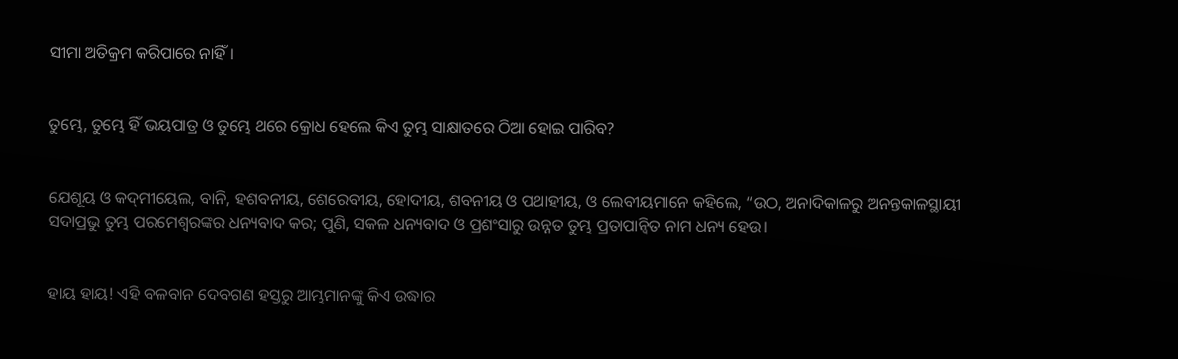ସୀମା ଅତିକ୍ରମ କରିପାରେ ନାହିଁ।


ତୁମ୍ଭେ, ତୁମ୍ଭେ ହିଁ ଭୟପାତ୍ର ଓ ତୁମ୍ଭେ ଥରେ କ୍ରୋଧ ହେଲେ କିଏ ତୁମ୍ଭ ସାକ୍ଷାତରେ ଠିଆ ହୋଇ ପାରିବ?


ଯେଶୂୟ ଓ କଦ୍‍ମୀୟେଲ, ବାନି, ହଶବନୀୟ, ଶେରେବୀୟ, ହୋଦୀୟ, ଶବନୀୟ ଓ ପଥାହୀୟ, ଓ ଲେବୀୟମାନେ କହିଲେ, “ଉଠ, ଅନାଦିକାଳରୁ ଅନନ୍ତକାଳସ୍ଥାୟୀ ସଦାପ୍ରଭୁ ତୁମ୍ଭ ପରମେଶ୍ୱରଙ୍କର ଧନ୍ୟବାଦ କର; ପୁଣି, ସକଳ ଧନ୍ୟବାଦ ଓ ପ୍ରଶଂସାରୁ ଉନ୍ନତ ତୁମ୍ଭ ପ୍ରତାପାନ୍ୱିତ ନାମ ଧନ୍ୟ ହେଉ।


ହାୟ ହାୟ! ଏହି ବଳବାନ ଦେବଗଣ ହସ୍ତରୁ ଆମ୍ଭମାନଙ୍କୁ କିଏ ଉଦ୍ଧାର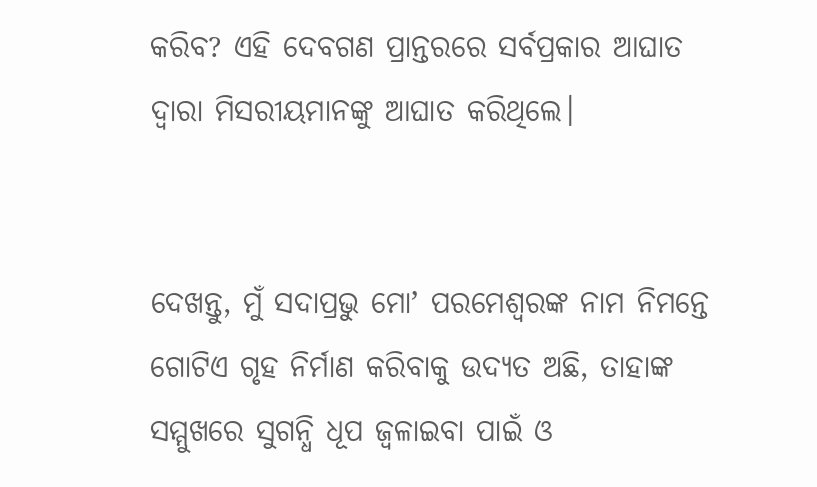କରିବ? ଏହି ଦେବଗଣ ପ୍ରାନ୍ତରରେ ସର୍ବପ୍ରକାର ଆଘାତ ଦ୍ୱାରା ମିସରୀୟମାନଙ୍କୁ ଆଘାତ କରିଥିଲେ।


ଦେଖନ୍ତୁ, ମୁଁ ସଦାପ୍ରଭୁ ମୋʼ ପରମେଶ୍ୱରଙ୍କ ନାମ ନିମନ୍ତେ ଗୋଟିଏ ଗୃହ ନିର୍ମାଣ କରିବାକୁ ଉଦ୍ୟତ ଅଛି, ତାହାଙ୍କ ସମ୍ମୁଖରେ ସୁଗନ୍ଧି ଧୂପ ଜ୍ୱଳାଇବା ପାଇଁ ଓ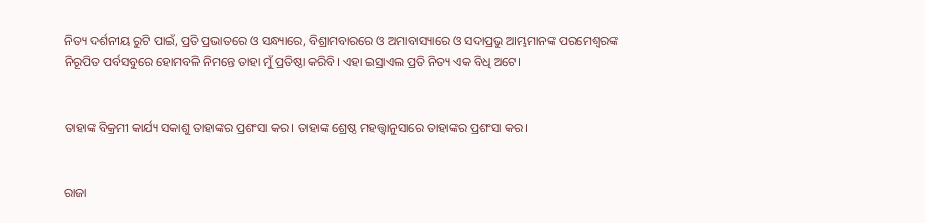ନିତ୍ୟ ଦର୍ଶନୀୟ ରୁଟି ପାଇଁ, ପ୍ରତି ପ୍ରଭାତରେ ଓ ସନ୍ଧ୍ୟାରେ, ବିଶ୍ରାମବାରରେ ଓ ଅମାବାସ୍ୟାରେ ଓ ସଦାପ୍ରଭୁ ଆମ୍ଭମାନଙ୍କ ପରମେଶ୍ୱରଙ୍କ ନିରୂପିତ ପର୍ବସବୁରେ ହୋମବଳି ନିମନ୍ତେ ତାହା ମୁଁ ପ୍ରତିଷ୍ଠା କରିବି। ଏହା ଇସ୍ରାଏଲ ପ୍ରତି ନିତ୍ୟ ଏକ ବିଧି ଅଟେ।


ତାହାଙ୍କ ବିକ୍ରମୀ କାର୍ଯ୍ୟ ସକାଶୁ ତାହାଙ୍କର ପ୍ରଶଂସା କର। ତାହାଙ୍କ ଶ୍ରେଷ୍ଠ ମହତ୍ତ୍ୱାନୁସାରେ ତାହାଙ୍କର ପ୍ରଶଂସା କର।


ରାଜା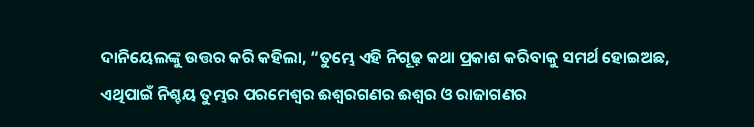ଦାନିୟେଲଙ୍କୁ ଉତ୍ତର କରି କହିଲା, “ତୁମ୍ଭେ ଏହି ନିଗୂଢ଼ କଥା ପ୍ରକାଶ କରିବାକୁ ସମର୍ଥ ହୋଇଅଛ, ଏଥିପାଇଁ ନିଶ୍ଚୟ ତୁମ୍ଭର ପରମେଶ୍ୱର ଈଶ୍ୱରଗଣର ଈଶ୍ୱର ଓ ରାଜାଗଣର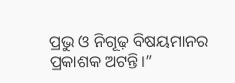ପ୍ରଭୁ ଓ ନିଗୂଢ଼ ବିଷୟମାନର ପ୍ରକାଶକ ଅଟନ୍ତି।”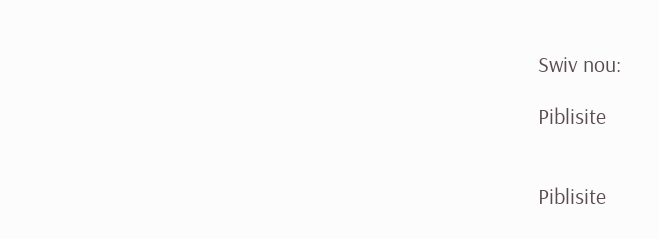Swiv nou:

Piblisite


Piblisite